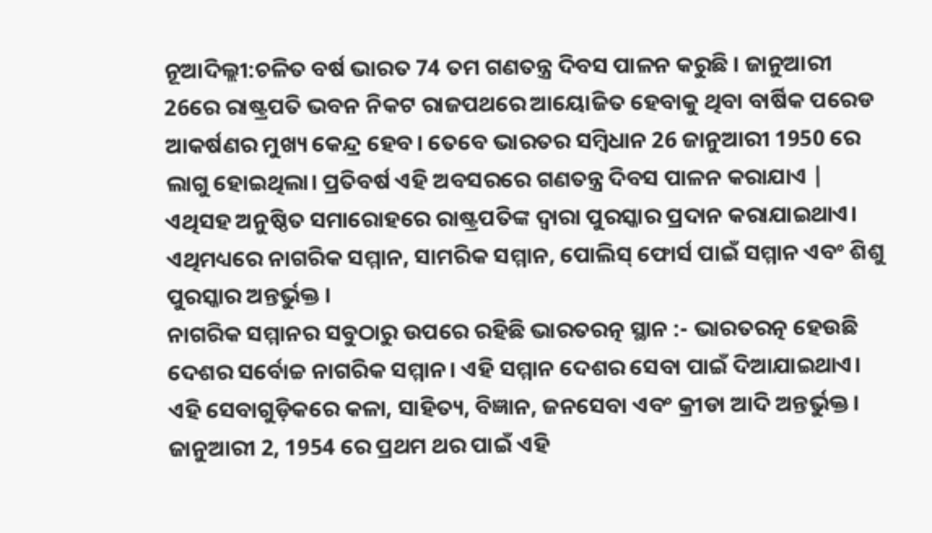ନୂଆଦିଲ୍ଲୀ:ଚଳିତ ବର୍ଷ ଭାରତ 74 ତମ ଗଣତନ୍ତ୍ର ଦିବସ ପାଳନ କରୁଛି । ଜାନୁଆରୀ 26ରେ ରାଷ୍ଟ୍ରପତି ଭବନ ନିକଟ ରାଜପଥରେ ଆୟୋଜିତ ହେବାକୁ ଥିବା ବାର୍ଷିକ ପରେଡ ଆକର୍ଷଣର ମୁଖ୍ୟ କେନ୍ଦ୍ର ହେବ। ତେବେ ଭାରତର ସମ୍ବିଧାନ 26 ଜାନୁଆରୀ 1950 ରେ ଲାଗୁ ହୋଇଥିଲା। ପ୍ରତିବର୍ଷ ଏହି ଅବସରରେ ଗଣତନ୍ତ୍ର ଦିବସ ପାଳନ କରାଯାଏ | ଏଥିସହ ଅନୁଷ୍ଠିତ ସମାରୋହରେ ରାଷ୍ଟ୍ରପତିଙ୍କ ଦ୍ବାରା ପୁରସ୍କାର ପ୍ରଦାନ କରାଯାଇଥାଏ। ଏଥିମଧ୍ୟରେ ନାଗରିକ ସମ୍ମାନ, ସାମରିକ ସମ୍ମାନ, ପୋଲିସ୍ ଫୋର୍ସ ପାଇଁ ସମ୍ମାନ ଏବଂ ଶିଶୁ ପୁରସ୍କାର ଅନ୍ତର୍ଭୁକ୍ତ ।
ନାଗରିକ ସମ୍ମାନର ସବୁଠାରୁ ଉପରେ ରହିଛି ଭାରତରତ୍ନ ସ୍ଥାନ :- ଭାରତରତ୍ନ ହେଉଛି ଦେଶର ସର୍ବୋଚ୍ଚ ନାଗରିକ ସମ୍ମାନ। ଏହି ସମ୍ମାନ ଦେଶର ସେବା ପାଇଁ ଦିଆଯାଇଥାଏ। ଏହି ସେବାଗୁଡ଼ିକରେ କଳା, ସାହିତ୍ୟ, ବିଜ୍ଞାନ, ଜନସେବା ଏବଂ କ୍ରୀଡା ଆଦି ଅନ୍ତର୍ଭୁକ୍ତ । ଜାନୁଆରୀ 2, 1954 ରେ ପ୍ରଥମ ଥର ପାଇଁ ଏହି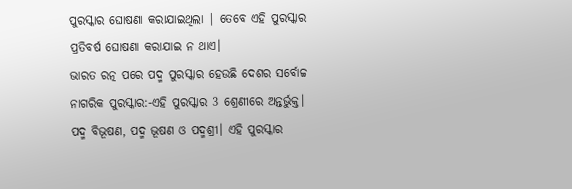ପୁରସ୍କାର ଘୋଷଣା କରାଯାଇଥିଲା | ତେବେ ଏହି ପୁରସ୍କାର ପ୍ରତିବର୍ଷ ଘୋଷଣା କରାଯାଇ ନ ଥାଏ।
ଭାରତ ରତ୍ନ ପରେ ପଦ୍ମ ପୁରସ୍କାର ହେଉଛି ଦେଶର ସର୍ବୋଚ୍ଚ ନାଗରିକ ପୁରସ୍କାର:-ଏହି ପୁରସ୍କାର 3 ଶ୍ରେଣୀରେ ଅନ୍ତର୍ଭୁକ୍ତ। ପଦ୍ମ ବିଭୂଷଣ, ପଦ୍ମ ଭୂଷଣ ଓ ପଦ୍ମଶ୍ରୀ। ଏହି ପୁରସ୍କାର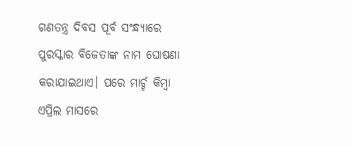ଗଣତନ୍ତ୍ର ଦିବସ ପୂର୍ବ ସଂନ୍ଧ୍ୟାରେ ପୁରସ୍କାର ବିଜେତାଙ୍କ ନାମ ଘୋଷଣା କରାଯାଇଥାଏ। ପରେ ମାର୍ଚ୍ଚ କିମ୍ବା ଏପ୍ରିଲ ମାସରେ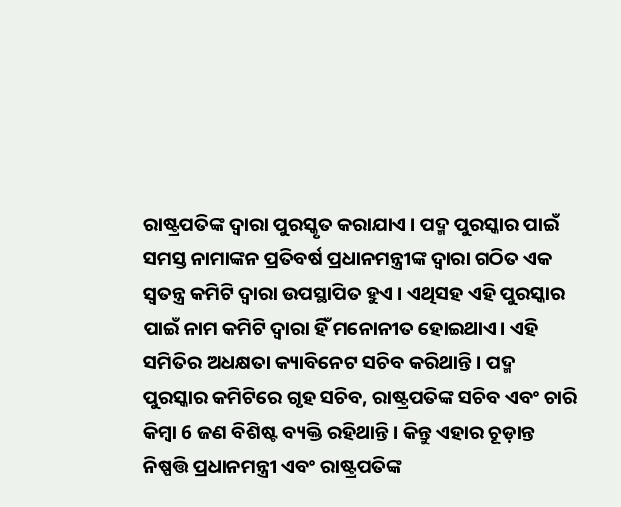ରାଷ୍ଟ୍ରପତିଙ୍କ ଦ୍ୱାରା ପୁରସ୍କୃତ କରାଯାଏ । ପଦ୍ମ ପୁରସ୍କାର ପାଇଁ ସମସ୍ତ ନାମାଙ୍କନ ପ୍ରତିବର୍ଷ ପ୍ରଧାନମନ୍ତ୍ରୀଙ୍କ ଦ୍ୱାରା ଗଠିତ ଏକ ସ୍ୱତନ୍ତ୍ର କମିଟି ଦ୍ବାରା ଉପସ୍ଥାପିତ ହୁଏ । ଏଥିସହ ଏହି ପୁରସ୍କାର ପାଇଁ ନାମ କମିଟି ଦ୍ୱାରା ହିଁ ମନୋନୀତ ହୋଇଥାଏ। ଏହି ସମିତିର ଅଧକ୍ଷତା କ୍ୟାବିନେଟ ସଚିବ କରିଥାନ୍ତି। ପଦ୍ମ ପୁରସ୍କାର କମିଟିରେ ଗୃହ ସଚିବ, ରାଷ୍ଟ୍ରପତିଙ୍କ ସଚିବ ଏବଂ ଚାରି କିମ୍ବା 6 ଜଣ ବିଶିଷ୍ଟ ବ୍ୟକ୍ତି ରହିଥାନ୍ତି। କିନ୍ତୁ ଏହାର ଚୂଡ଼ାନ୍ତ ନିଷ୍ପତ୍ତି ପ୍ରଧାନମନ୍ତ୍ରୀ ଏବଂ ରାଷ୍ଟ୍ରପତିଙ୍କ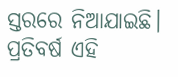ସ୍ତରରେ ନିଆଯାଇଛି। ପ୍ରତିବର୍ଷ ଏହି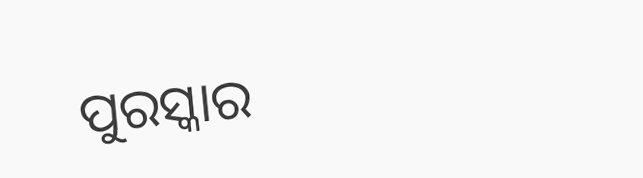ପୁରସ୍କାର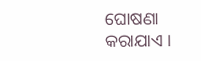ଘୋଷଣା କରାଯାଏ ।